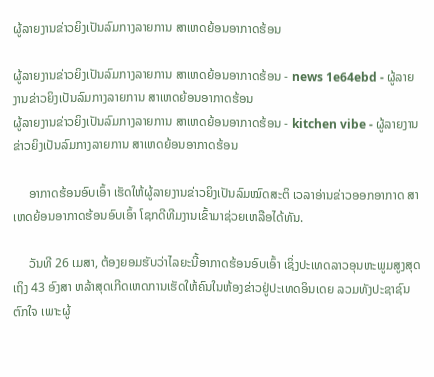ຜູ້ລາຍງານຂ່າວຍິງເປັນລົມກາງລາຍການ ສາເຫດຍ້ອນອາກາດຮ້ອນ

ຜູ້ລາຍງານຂ່າວຍິງເປັນລົມກາງລາຍການ ສາເຫດຍ້ອນອາກາດຮ້ອນ - news 1e64ebd - ຜູ້ລາຍງານຂ່າວຍິງເປັນລົມກາງລາຍການ ສາເຫດຍ້ອນອາກາດຮ້ອນ
ຜູ້ລາຍງານຂ່າວຍິງເປັນລົມກາງລາຍການ ສາເຫດຍ້ອນອາກາດຮ້ອນ - kitchen vibe - ຜູ້ລາຍງານຂ່າວຍິງເປັນລົມກາງລາຍການ ສາເຫດຍ້ອນອາກາດຮ້ອນ

     ອາກາດຮ້ອນອົບເອົ້າ ເຮັດໃຫ້ຜູ້ລາຍງານຂ່າວຍິງເປັນລົມໝົດສະຕິ ເວລາອ່ານຂ່າວອອກອາກາດ ສາເຫດຍ້ອນອາກາດຮ້ອນອົບເອົ້າ ໂຊກດີທີມງານເຂົ້າມາຊ່ວຍເຫລືອໄດ້ທັນ.

     ວັນທີ 26 ເມສາ, ຕ້ອງຍອມຮັບວ່າໄລຍະນີ້ອາກາດຮ້ອນອົບເອົ້າ ເຊິ່ງປະເທດລາວອຸນຫະພູມສູງສຸດເຖິງ 43 ອົງສາ ຫລ້າສຸດເກີດເຫດການເຮັດໃຫ້ຄົນໃນຫ້ອງຂ່າວຢູ່ປະເທດອິນເດຍ ລວມທັງປະຊາຊົນຕົກໃຈ ເພາະຜູ້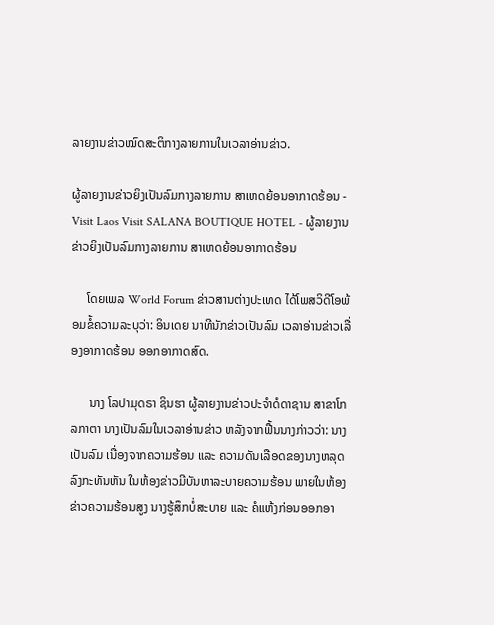ລາຍງານຂ່າວໝົດສະຕິກາງລາຍການໃນເວລາອ່ານຂ່າວ.

ຜູ້ລາຍງານຂ່າວຍິງເປັນລົມກາງລາຍການ ສາເຫດຍ້ອນອາກາດຮ້ອນ - Visit Laos Visit SALANA BOUTIQUE HOTEL - ຜູ້ລາຍງານຂ່າວຍິງເປັນລົມກາງລາຍການ ສາເຫດຍ້ອນອາກາດຮ້ອນ

     ໂດຍເພລ World Forum ຂ່າວສານຕ່າງປະເທດ ໄດ້ໂພສວິດີໂອພ້ອມຂໍ້ຄວາມລະບຸວ່າ: ອິນເດຍ ນາທີນັກຂ່າວເປັນລົມ ເວລາອ່ານຂ່າວເລື່ອງອາກາດຮ້ອນ ອອກອາກາດສົດ.

      ນາງ ໂລປາມຸດຣາ ຊິນຮາ ຜູ້ລາຍງານຂ່າວປະຈໍາດໍດາຊານ ສາຂາໂກລກາຕາ ນາງເປັນລົມໃນເວລາອ່ານຂ່າວ ຫລັງຈາກຟື້ນນາງກ່າວວ່າ: ນາງເປັນລົມ ເນື່ອງຈາກຄວາມຮ້ອນ ແລະ ຄວາມດັນເລືອດຂອງນາງຫລຸດລົງກະທັນຫັນ ໃນຫ້ອງຂ່າວມີບັນຫາລະບາຍຄວາມຮ້ອນ ພາຍໃນຫ້ອງຂ່າວຄວາມຮ້ອນສູງ ນາງຮູ້ສຶກບໍ່ສະບາຍ ແລະ ຄໍແຫ້ງກ່ອນອອກອາ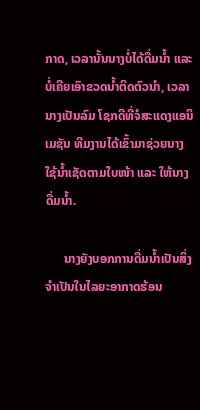ກາດ, ເວລານັ້ນນາງບໍ່ໄດ້ດື່ມນ້ຳ ແລະ ບໍ່ເຄີຍເອົາຂວດນໍ້າຕິດຕົວນໍາ, ເວລານາງເປັນລົມ ໂຊກດີທີ່ຈໍສະແດງແອນິເມຊັນ ທີມງານໄດ້ເຂົ້າມາຊ່ວຍນາງ ໃຊ້ນໍ້າເຊັດຕາມໃບໜ້າ ແລະ ໃຫ້ນາງດື່ມນໍ້າ.

      ນາງຍັງບອກການດື່ມນໍ້າເປັນສິ່ງຈໍາເປັນໃນໄລຍະອາກາດຮ້ອນ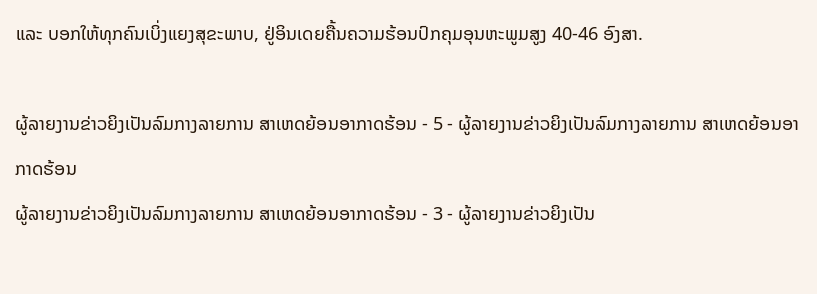ແລະ ບອກໃຫ້ທຸກຄົນເບິ່ງແຍງສຸຂະພາບ, ຢູ່ອິນເດຍຄື້ນຄວາມຮ້ອນປົກຄຸມອຸນຫະພູມສູງ 40-46 ອົງສາ.

ຜູ້ລາຍງານຂ່າວຍິງເປັນລົມກາງລາຍການ ສາເຫດຍ້ອນອາກາດຮ້ອນ - 5 - ຜູ້ລາຍງານຂ່າວຍິງເປັນລົມກາງລາຍການ ສາເຫດຍ້ອນອາກາດຮ້ອນ
ຜູ້ລາຍງານຂ່າວຍິງເປັນລົມກາງລາຍການ ສາເຫດຍ້ອນອາກາດຮ້ອນ - 3 - ຜູ້ລາຍງານຂ່າວຍິງເປັນ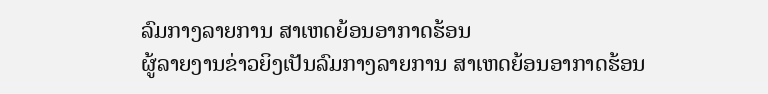ລົມກາງລາຍການ ສາເຫດຍ້ອນອາກາດຮ້ອນ
ຜູ້ລາຍງານຂ່າວຍິງເປັນລົມກາງລາຍການ ສາເຫດຍ້ອນອາກາດຮ້ອນ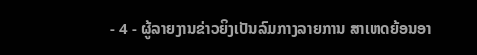- 4 - ຜູ້ລາຍງານຂ່າວຍິງເປັນລົມກາງລາຍການ ສາເຫດຍ້ອນອາ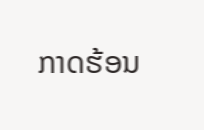ກາດຮ້ອນ